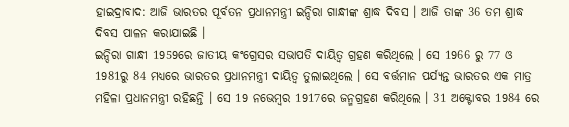ହାଇଦ୍ରାବାଦ: ଆଜି ଭାରତର ପୂର୍ବତନ ପ୍ରଧାନମନ୍ତ୍ରୀ ଇନ୍ଦିରା ଗାନ୍ଧୀଙ୍କ ଶ୍ରାଦ୍ଧ ଦିବସ । ଆଜି ତାଙ୍କ 36 ତମ ଶ୍ରାଦ୍ଧ ଦିବସ ପାଳନ କରାଯାଇଛି ।
ଇନ୍ଦିରା ଗାନ୍ଧୀ 1959ରେ ଜାତୀୟ କଂଗ୍ରେସର ସଭାପତି ଦାୟିତ୍ବ ଗ୍ରହଣ କରିଥିଲେ । ସେ 1966 ରୁ 77 ଓ 1981ରୁ 84 ମଧ୍ୟରେ ଭାରତର ପ୍ରଧାନମନ୍ତ୍ରୀ ଦାୟିତ୍ବ ତୁଲାଇଥିଲେ । ସେ ବର୍ତ୍ତମାନ ପର୍ଯ୍ୟନ୍ତ ଭାରତର ଏକ ମାତ୍ର ମହିଳା ପ୍ରଧାନମନ୍ତ୍ରୀ ରହିଛନ୍ତି । ସେ 19 ନଭେମ୍ବର 1917ରେ ଜନ୍ମଗ୍ରହଣ କରିଥିଲେ । 31 ଅକ୍ଟୋବର 1984 ରେ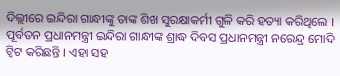ଦିଲ୍ଲୀରେ ଇନ୍ଦିରା ଗାନ୍ଧୀଙ୍କୁ ତାଙ୍କ ଶିଖ ସୁରକ୍ଷାକର୍ମୀ ଗୁଳି କରି ହତ୍ୟା କରିଥିଲେ ।
ପୂର୍ବତନ ପ୍ରଧାନମନ୍ତ୍ରୀ ଇନ୍ଦିରା ଗାନ୍ଧୀଙ୍କ ଶ୍ରାଦ୍ଧ ଦିବସ ପ୍ରଧାନମନ୍ତ୍ରୀ ନରେନ୍ଦ୍ର ମୋଦି ଟ୍ବିଟ କରିଛନ୍ତି । ଏହା ସହ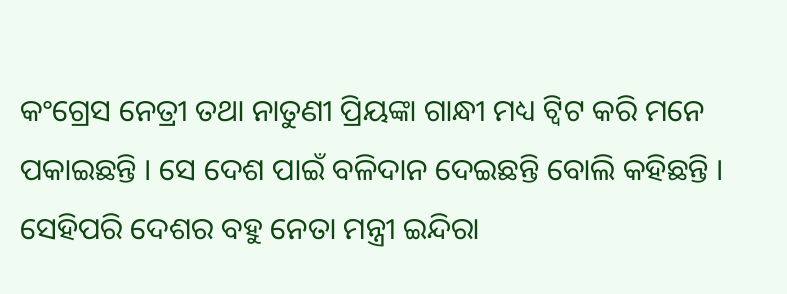କଂଗ୍ରେସ ନେତ୍ରୀ ତଥା ନାତୁଣୀ ପ୍ରିୟଙ୍କା ଗାନ୍ଧୀ ମଧ୍ୟ ଟ୍ବିଟ କରି ମନେ ପକାଇଛନ୍ତି । ସେ ଦେଶ ପାଇଁ ବଳିଦାନ ଦେଇଛନ୍ତି ବୋଲି କହିଛନ୍ତି । ସେହିପରି ଦେଶର ବହୁ ନେତା ମନ୍ତ୍ରୀ ଇନ୍ଦିରା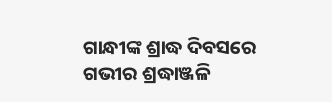ଗାନ୍ଧୀଙ୍କ ଶ୍ରାଦ୍ଧ ଦିବସରେ ଗଭୀର ଶ୍ରଦ୍ଧାଞ୍ଜଳି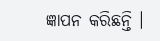ଜ୍ଞାପନ କରିଛନ୍ତି ।